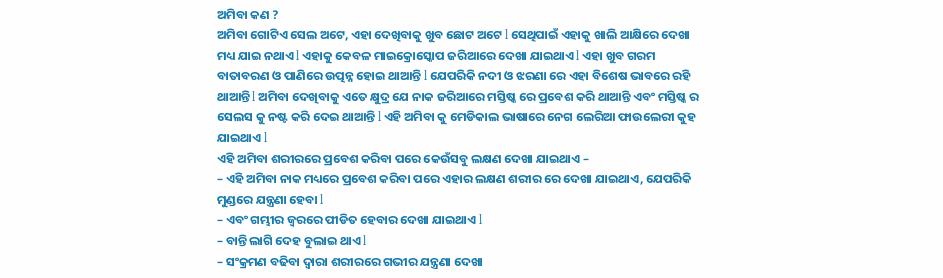ଅମିବା କଣ ?
ଅମିବା ଗୋଟିଏ ସେଲ ଅଟେ, ଏହା ଦେଖିବାକୁ ଖୁବ ଛୋଟ ଅଟେ l ସେଥିପାଇଁ ଏହାକୁ ଖାଲି ଆକ୍ଷିରେ ଦେଖା ମଧ୍ୟ ଯାଇ ନଥାଏ l ଏହାକୁ କେବଳ ମାଇକ୍ରୋସ୍କୋପ ଜରିଆରେ ଦେଖା ଯାଇଥାଏ l ଏହା ଖୁବ ଗରମ ବାତାବରଣ ଓ ପାଣିରେ ଉତ୍ପନ୍ନ ହୋଇ ଥାଆନ୍ତି l ଯେପରିକି ନଦୀ ଓ ଝରଣା ରେ ଏହା ବିଶେଷ ଭାବରେ ରହି ଥାଆନ୍ତି l ଅମିବା ଦେଖିବାକୁ ଏତେ କ୍ଷୁଦ୍ର ଯେ ନାକ ଜରିଆରେ ମସ୍ତିଷ୍କ ରେ ପ୍ରବେଶ କରି ଥାଆନ୍ତି ଏବଂ ମସ୍ତିଷ୍କ ର ସେଲସ କୁ ନଷ୍ଟ କରି ଦେଇ ଥାଆନ୍ତି l ଏହି ଅମିବା କୁ ମେଡିକାଲ ଭାଷାରେ ନେଗ ଲେରିଆ ଫାଉଲେରୀ କୁହ ଯାଇଥାଏ l
ଏହି ଅମିବା ଶରୀରରେ ପ୍ରବେଶ କରିବା ପରେ କେଉଁସବୁ ଲକ୍ଷଣ ଦେଖା ଯାଇଥାଏ –
– ଏହି ଅମିବା ନାକ ମଧ୍ୟରେ ପ୍ରବେଶ କରିବା ପରେ ଏହାର ଲକ୍ଷଣ ଶରୀର ରେ ଦେଖା ଯାଇଥାଏ, ଯେପରିକି ମୁଣ୍ଡରେ ଯନ୍ତ୍ରଣା ହେବା l
– ଏବଂ ଗମ୍ଭୀର ଜ୍ୱରରେ ପୀଡିତ ହେବାର ଦେଖା ଯାଇଥାଏ l
– ବାନ୍ତି ଲାଗି ଦେହ ବୁଲାଇ ଥାଏ l
– ସଂକ୍ରମଣ ବଢିବା ଦ୍ୱାରା ଶରୀରରେ ଗଭୀର ଯନ୍ତ୍ରଣା ଦେଖା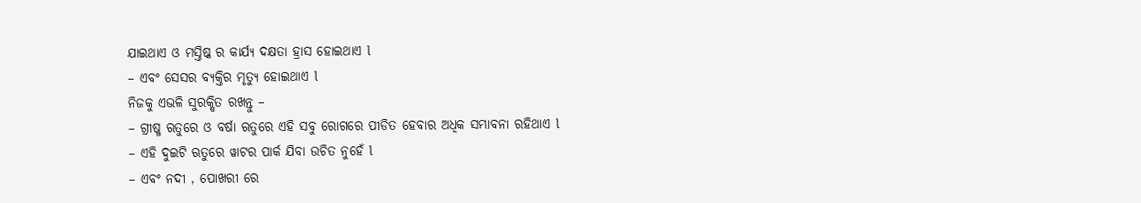ଯାଇଥାଏ ଓ ମସ୍ତିଷ୍କ ର କାର୍ଯ୍ୟ ଦକ୍ଷତା ହ୍ରାସ ହୋଇଥାଏ l
– ଏବଂ ସେସର ବ୍ୟକ୍ତିର ମୃତ୍ୟୁ ହୋଇଥାଏ l
ନିଜକୁ ଏଭଳି ସୁରକ୍ଷିତ ରଖନ୍ତୁ –
– ଗ୍ରୀଷ୍ମ ଋତୁରେ ଓ ବର୍ଷା ଋତୁରେ ଏହି ସବୁ ରୋଗରେ ପୀଡିତ ହେବାର ଅଧିକ ସମ୍ଭାବନା ରହିଥାଏ l
– ଏହି ଦୁଇଟି ଋତୁରେ ୱାଟର ପାର୍କ ଯିବା ଉଚିତ ନୁହେଁ l
– ଏବଂ ନଦୀ , ପୋଖରୀ ରେ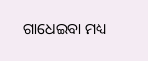ଗାଧେଇବା ମଧ୍ୟ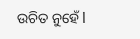ଉଚିତ ନୁହେଁ l